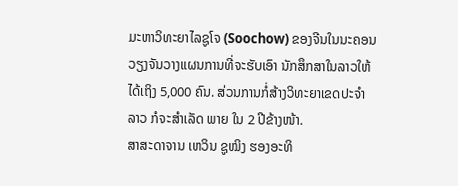ມະຫາວິທະຍາໄລຊູໂຈ (Soochow) ຂອງຈີນໃນນະຄອນ
ວຽງຈັນວາງແຜນການທີ່ຈະຮັບເອົາ ນັກສຶກສາໃນລາວໃຫ້
ໄດ້ເຖິງ 5,000 ຄົນ. ສ່ວນການກໍ່ສ້າງວິທະຍາເຂດປະຈໍາ
ລາວ ກໍຈະສໍາເລັດ ພາຍ ໃນ 2 ປີຂ້າງໜ້າ.
ສາສະດາຈານ ເຫວິນ ຊູໝິງ ຮອງອະທິ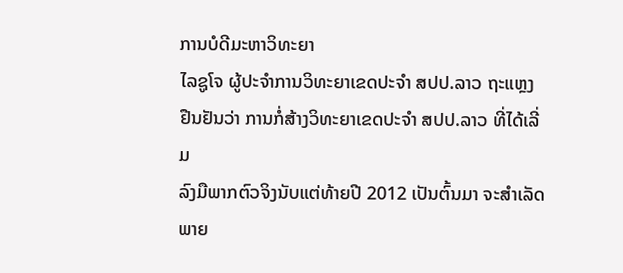ການບໍດີມະຫາວິທະຍາ
ໄລຊູໂຈ ຜູ້ປະຈໍາການວິທະຍາເຂດປະຈໍາ ສປປ.ລາວ ຖະແຫຼງ
ຢືນຢັນວ່າ ການກໍ່ສ້າງວິທະຍາເຂດປະຈໍາ ສປປ.ລາວ ທີ່ໄດ້ເລີ່ມ
ລົງມືພາກຕົວຈິງນັບແຕ່ທ້າຍປີ 2012 ເປັນຕົ້ນມາ ຈະສໍາເລັດ
ພາຍ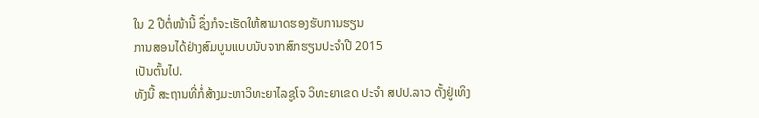ໃນ 2 ປີຕໍ່ໜ້ານີ້ ຊຶ່ງກໍຈະເຮັດໃຫ້ສາມາດຮອງຮັບການຮຽນ
ການສອນໄດ້ຢ່າງສົມບູນແບບນັບຈາກສົກຮຽນປະຈໍາປີ 2015
ເປັນຕົ້ນໄປ.
ທັງນີ້ ສະຖານທີ່ກໍ່ສ້າງມະຫາວິທະຍາໄລຊູໂຈ ວິທະຍາເຂດ ປະຈໍາ ສປປ.ລາວ ຕັ້ງຢູ່ເທິງ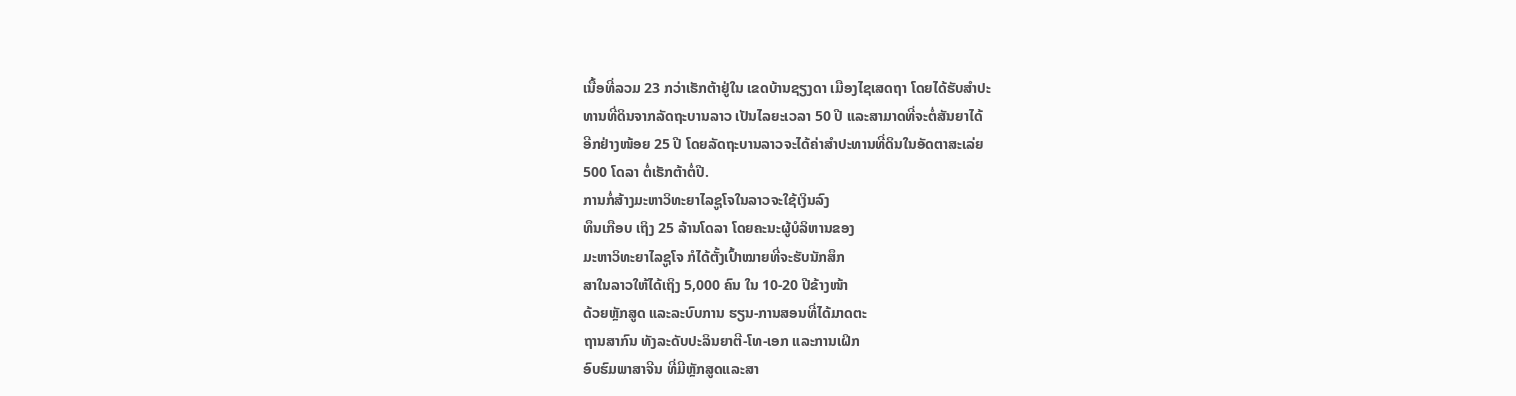ເນື້ອທີ່ລວມ 23 ກວ່າເຮັກຕ້າຢູ່ໃນ ເຂດບ້ານຊຽງດາ ເມືອງໄຊເສດຖາ ໂດຍໄດ້ຮັບສໍາປະ
ທານທີ່ດິນຈາກລັດຖະບານລາວ ເປັນໄລຍະເວລາ 50 ປີ ແລະສາມາດທີ່ຈະຕໍ່ສັນຍາໄດ້
ອີກຢ່າງໜ້ອຍ 25 ປີ ໂດຍລັດຖະບານລາວຈະໄດ້ຄ່າສໍາປະທານທີ່ດິນໃນອັດຕາສະເລ່ຍ
500 ໂດລາ ຕໍ່ເຮັກຕ້າຕໍ່ປີ.
ການກໍ່ສ້າງມະຫາວິທະຍາໄລຊູໂຈໃນລາວຈະໃຊ້ເງິນລົງ
ທຶນເກືອບ ເຖິງ 25 ລ້ານໂດລາ ໂດຍຄະນະຜູ້ບໍລິຫານຂອງ
ມະຫາວິທະຍາໄລຊູໂຈ ກໍໄດ້ຕັ້ງເປົ້າໝາຍທີ່ຈະຮັບນັກສຶກ
ສາໃນລາວໃຫ້ໄດ້ເຖິງ 5,000 ຄົນ ໃນ 10-20 ປີຂ້າງໜ້າ
ດ້ວຍຫຼັກສູດ ແລະລະບົບການ ຮຽນ-ການສອນທີ່ໄດ້ມາດຕະ
ຖານສາກົນ ທັງລະດັບປະລິນຍາຕີ-ໂທ-ເອກ ແລະການເຝິກ
ອົບຮົມພາສາຈີນ ທີ່ມີຫຼັກສູດແລະສາ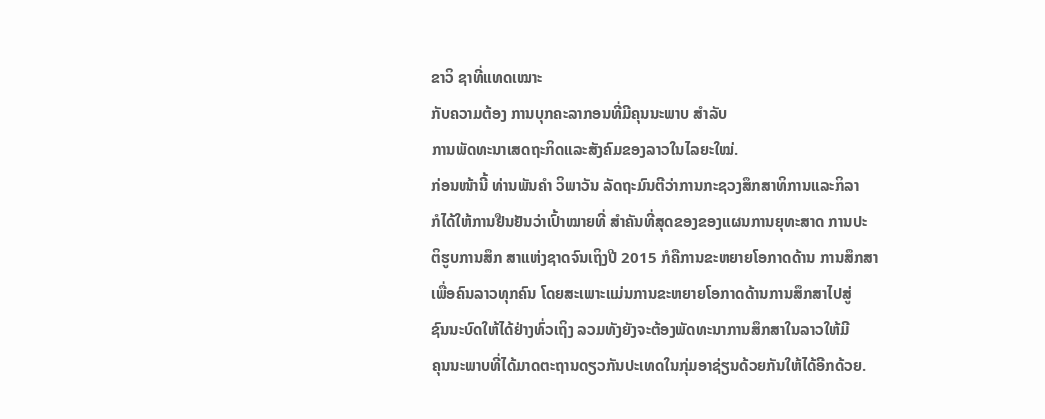ຂາວິ ຊາທີ່ແທດເໝາະ
ກັບຄວາມຕ້ອງ ການບຸກຄະລາກອນທີ່ມີຄຸນນະພາບ ສໍາລັບ
ການພັດທະນາເສດຖະກິດແລະສັງຄົມຂອງລາວໃນໄລຍະໃໝ່.
ກ່ອນໜ້ານີ້ ທ່ານພັນຄໍາ ວິພາວັນ ລັດຖະມົນຕີວ່າການກະຊວງສຶກສາທິການແລະກິລາ
ກໍໄດ້ໃຫ້ການຢືນຢັນວ່າເປົ້າໝາຍທີ່ ສໍາຄັນທີ່ສຸດຂອງຂອງແຜນການຍຸທະສາດ ການປະ
ຕິຮູບການສຶກ ສາແຫ່ງຊາດຈົນເຖິງປີ 2015 ກໍຄືການຂະຫຍາຍໂອກາດດ້ານ ການສຶກສາ
ເພື່ອຄົນລາວທຸກຄົນ ໂດຍສະເພາະແມ່ນການຂະຫຍາຍໂອກາດດ້ານການສຶກສາໄປສູ່
ຊົນນະບົດໃຫ້ໄດ້ຢ່າງທົ່ວເຖິງ ລວມທັງຍັງຈະຕ້ອງພັດທະນາການສຶກສາໃນລາວໃຫ້ມີ
ຄຸນນະພາບທີ່ໄດ້ມາດຕະຖານດຽວກັນປະເທດໃນກຸ່ມອາຊ່ຽນດ້ວຍກັນໃຫ້ໄດ້ອີກດ້ວຍ.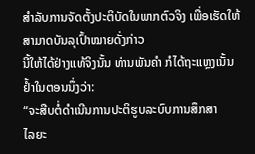ສໍາລັບການຈັດຕັ້ງປະຕິບັດໃນພາກຕົວຈິງ ເພື່ອເຮັດໃຫ້ສາມາດບັນລຸເປົ້າໝາຍດັ່ງກ່າວ
ນີ້ໃຫ້ໄດ້ຢ່າງແທ້ຈິງນັ້ນ ທ່ານພັນຄໍາ ກໍໄດ້ຖະແຫຼງເນັ້ນຢໍ້າໃນຕອນນຶ່ງວ່າ:
“ຈະສືບຕໍ່ດໍາເນີນການປະຕິຮູບລະບົບການສຶກສາ
ໄລຍະ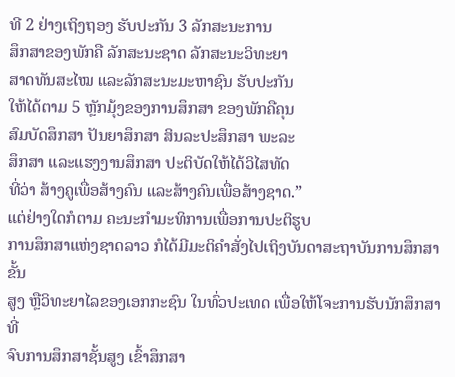ທີ 2 ຢ່າງເຖິງຖອງ ຮັບປະກັນ 3 ລັກສະນະການ
ສຶກສາຂອງພັກຄື ລັກສະນະຊາດ ລັກສະນະວິທະຍາ
ສາດທັນສະໄໝ ແລະລັກສະນະມະຫາຊົນ ຮັບປະກັນ
ໃຫ້ໄດ້ຕາມ 5 ຫຼັກມຸ້ງຂອງການສຶກສາ ຂອງພັກຄືຄຸນ
ສົມບັດສຶກສາ ປັນຍາສຶກສາ ສິນລະປະສຶກສາ ພະລະ
ສຶກສາ ແລະແຮງງານສຶກສາ ປະຕິບັດໃຫ້ໄດ້ວິໄສທັດ
ທີ່ວ່າ ສ້າງຄູເພື່ອສ້າງຄົນ ແລະສ້າງຄົນເພື່ອສ້າງຊາດ.”
ແຕ່ຢ່າງໃດກໍຕາມ ຄະນະກໍາມະທິການເພື່ອການປະຕິຮູບ
ການສຶກສາແຫ່ງຊາດລາວ ກໍໄດ້ມີມະຕິຄໍາສັ່ງໄປເຖິງບັນດາສະຖາບັນການສຶກສາຂັ້ນ
ສູງ ຫຼືວິທະຍາໄລຂອງເອກກະຊົນ ໃນທົ່ວປະເທດ ເພື່ອໃຫ້ໂຈະການຮັບນັກສຶກສາທີ່
ຈົບການສຶກສາຊັ້ນສູງ ເຂົ້າສຶກສາ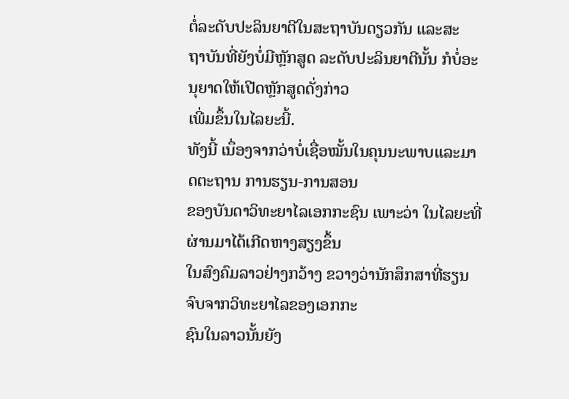ຕໍ່ລະດັບປະລິນຍາຕີໃນສະຖາບັນດຽວກັນ ແລະສະ
ຖາບັນທີ່ຍັງບໍ່ມີຫຼັກສູດ ລະດັບປະລິນຍາຕີນັ້ນ ກໍບໍ່ອະນຸຍາດໃຫ້ເປີດຫຼັກສູດດັ່ງກ່າວ
ເພີ່ມຂຶ້ນໃນໄລຍະນີ້.
ທັງນີ້ ເນຶ່ອງຈາກວ່າບໍ່ເຊື່ອໝັ້ນໃນຄຸນນະພາບແລະມາດຕະຖານ ການຮຽນ-ການສອນ
ຂອງບັນດາວິທະຍາໄລເອກກະຊົນ ເພາະວ່າ ໃນໄລຍະທີ່ຜ່ານມາໄດ້ເກີດຫາງສຽງຂຶ້ນ
ໃນສົງຄົມລາວຢ່າງກວ້າງ ຂວາງວ່ານັກສຶກສາທີ່ຮຽນຈົບຈາກວິທະຍາໄລຂອງເອກກະ
ຊົນໃນລາວນັ້ນຍັງ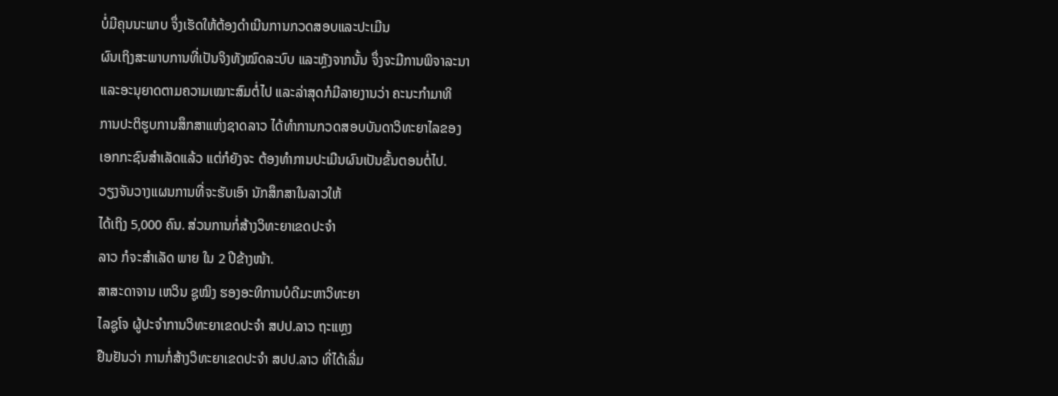ບໍ່ມີຄຸນນະພາບ ຈຶ່ງເຮັດໃຫ້ຕ້ອງດໍາເນີນການກວດສອບແລະປະເມີນ
ຜົນເຖິງສະພາບການທີ່ເປັນຈິງທັງໝົດລະບົບ ແລະຫຼັງຈາກນັ້ນ ຈຶ່ງຈະມີການພິຈາລະນາ
ແລະອະນຸຍາດຕາມຄວາມເໝາະສົມຕໍ່ໄປ ແລະລ່າສຸດກໍມີລາຍງານວ່າ ຄະນະກໍາມາທິ
ການປະຕິຮູບການສຶກສາແຫ່ງຊາດລາວ ໄດ້ທໍາການກວດສອບບັນດາວິທະຍາໄລຂອງ
ເອກກະຊົນສໍາເລັດແລ້ວ ແຕ່ກໍຍັງຈະ ຕ້ອງທໍາການປະເມີນຜົນເປັນຂັ້ນຕອນຕໍ່ໄປ.
ວຽງຈັນວາງແຜນການທີ່ຈະຮັບເອົາ ນັກສຶກສາໃນລາວໃຫ້
ໄດ້ເຖິງ 5,000 ຄົນ. ສ່ວນການກໍ່ສ້າງວິທະຍາເຂດປະຈໍາ
ລາວ ກໍຈະສໍາເລັດ ພາຍ ໃນ 2 ປີຂ້າງໜ້າ.
ສາສະດາຈານ ເຫວິນ ຊູໝິງ ຮອງອະທິການບໍດີມະຫາວິທະຍາ
ໄລຊູໂຈ ຜູ້ປະຈໍາການວິທະຍາເຂດປະຈໍາ ສປປ.ລາວ ຖະແຫຼງ
ຢືນຢັນວ່າ ການກໍ່ສ້າງວິທະຍາເຂດປະຈໍາ ສປປ.ລາວ ທີ່ໄດ້ເລີ່ມ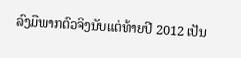ລົງມືພາກຕົວຈິງນັບແຕ່ທ້າຍປີ 2012 ເປັນ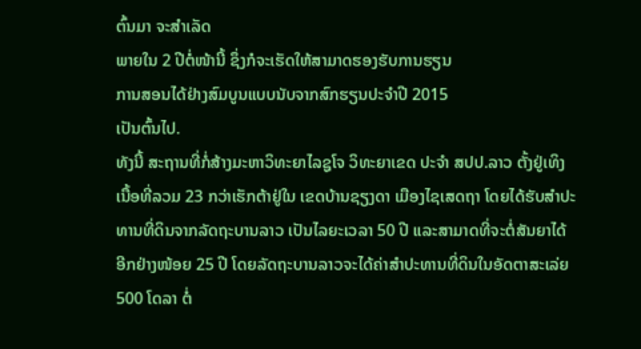ຕົ້ນມາ ຈະສໍາເລັດ
ພາຍໃນ 2 ປີຕໍ່ໜ້ານີ້ ຊຶ່ງກໍຈະເຮັດໃຫ້ສາມາດຮອງຮັບການຮຽນ
ການສອນໄດ້ຢ່າງສົມບູນແບບນັບຈາກສົກຮຽນປະຈໍາປີ 2015
ເປັນຕົ້ນໄປ.
ທັງນີ້ ສະຖານທີ່ກໍ່ສ້າງມະຫາວິທະຍາໄລຊູໂຈ ວິທະຍາເຂດ ປະຈໍາ ສປປ.ລາວ ຕັ້ງຢູ່ເທິງ
ເນື້ອທີ່ລວມ 23 ກວ່າເຮັກຕ້າຢູ່ໃນ ເຂດບ້ານຊຽງດາ ເມືອງໄຊເສດຖາ ໂດຍໄດ້ຮັບສໍາປະ
ທານທີ່ດິນຈາກລັດຖະບານລາວ ເປັນໄລຍະເວລາ 50 ປີ ແລະສາມາດທີ່ຈະຕໍ່ສັນຍາໄດ້
ອີກຢ່າງໜ້ອຍ 25 ປີ ໂດຍລັດຖະບານລາວຈະໄດ້ຄ່າສໍາປະທານທີ່ດິນໃນອັດຕາສະເລ່ຍ
500 ໂດລາ ຕໍ່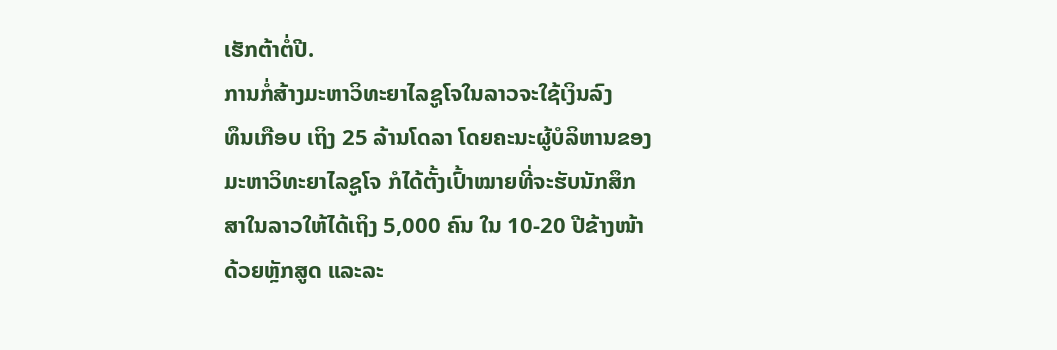ເຮັກຕ້າຕໍ່ປີ.
ການກໍ່ສ້າງມະຫາວິທະຍາໄລຊູໂຈໃນລາວຈະໃຊ້ເງິນລົງ
ທຶນເກືອບ ເຖິງ 25 ລ້ານໂດລາ ໂດຍຄະນະຜູ້ບໍລິຫານຂອງ
ມະຫາວິທະຍາໄລຊູໂຈ ກໍໄດ້ຕັ້ງເປົ້າໝາຍທີ່ຈະຮັບນັກສຶກ
ສາໃນລາວໃຫ້ໄດ້ເຖິງ 5,000 ຄົນ ໃນ 10-20 ປີຂ້າງໜ້າ
ດ້ວຍຫຼັກສູດ ແລະລະ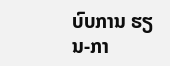ບົບການ ຮຽນ-ກາ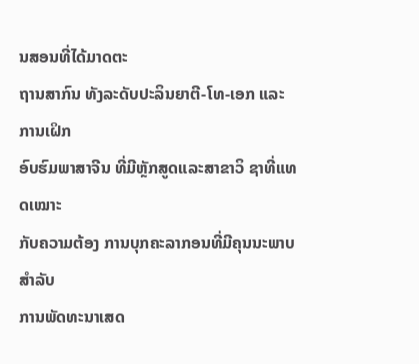ນສອນທີ່ໄດ້ມາດຕະ
ຖານສາກົນ ທັງລະດັບປະລິນຍາຕີ-ໂທ-ເອກ ແລະການເຝິກ
ອົບຮົມພາສາຈີນ ທີ່ມີຫຼັກສູດແລະສາຂາວິ ຊາທີ່ແທດເໝາະ
ກັບຄວາມຕ້ອງ ການບຸກຄະລາກອນທີ່ມີຄຸນນະພາບ ສໍາລັບ
ການພັດທະນາເສດ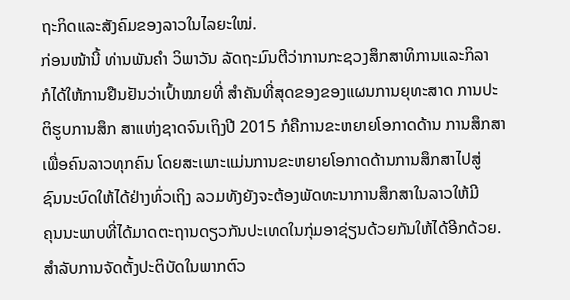ຖະກິດແລະສັງຄົມຂອງລາວໃນໄລຍະໃໝ່.
ກ່ອນໜ້ານີ້ ທ່ານພັນຄໍາ ວິພາວັນ ລັດຖະມົນຕີວ່າການກະຊວງສຶກສາທິການແລະກິລາ
ກໍໄດ້ໃຫ້ການຢືນຢັນວ່າເປົ້າໝາຍທີ່ ສໍາຄັນທີ່ສຸດຂອງຂອງແຜນການຍຸທະສາດ ການປະ
ຕິຮູບການສຶກ ສາແຫ່ງຊາດຈົນເຖິງປີ 2015 ກໍຄືການຂະຫຍາຍໂອກາດດ້ານ ການສຶກສາ
ເພື່ອຄົນລາວທຸກຄົນ ໂດຍສະເພາະແມ່ນການຂະຫຍາຍໂອກາດດ້ານການສຶກສາໄປສູ່
ຊົນນະບົດໃຫ້ໄດ້ຢ່າງທົ່ວເຖິງ ລວມທັງຍັງຈະຕ້ອງພັດທະນາການສຶກສາໃນລາວໃຫ້ມີ
ຄຸນນະພາບທີ່ໄດ້ມາດຕະຖານດຽວກັນປະເທດໃນກຸ່ມອາຊ່ຽນດ້ວຍກັນໃຫ້ໄດ້ອີກດ້ວຍ.
ສໍາລັບການຈັດຕັ້ງປະຕິບັດໃນພາກຕົວ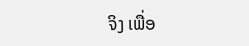ຈິງ ເພື່ອ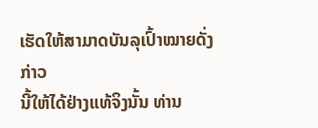ເຮັດໃຫ້ສາມາດບັນລຸເປົ້າໝາຍດັ່ງກ່າວ
ນີ້ໃຫ້ໄດ້ຢ່າງແທ້ຈິງນັ້ນ ທ່ານ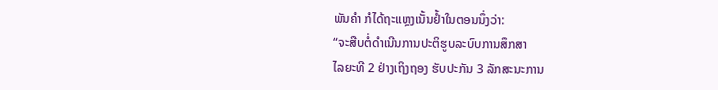ພັນຄໍາ ກໍໄດ້ຖະແຫຼງເນັ້ນຢໍ້າໃນຕອນນຶ່ງວ່າ:
“ຈະສືບຕໍ່ດໍາເນີນການປະຕິຮູບລະບົບການສຶກສາ
ໄລຍະທີ 2 ຢ່າງເຖິງຖອງ ຮັບປະກັນ 3 ລັກສະນະການ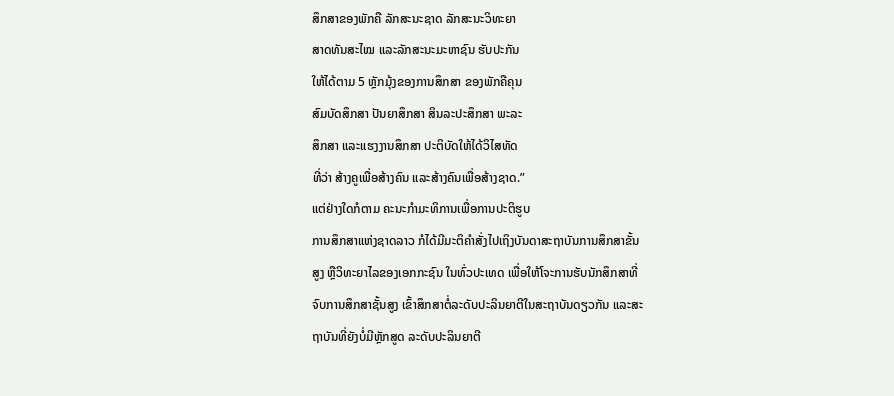ສຶກສາຂອງພັກຄື ລັກສະນະຊາດ ລັກສະນະວິທະຍາ
ສາດທັນສະໄໝ ແລະລັກສະນະມະຫາຊົນ ຮັບປະກັນ
ໃຫ້ໄດ້ຕາມ 5 ຫຼັກມຸ້ງຂອງການສຶກສາ ຂອງພັກຄືຄຸນ
ສົມບັດສຶກສາ ປັນຍາສຶກສາ ສິນລະປະສຶກສາ ພະລະ
ສຶກສາ ແລະແຮງງານສຶກສາ ປະຕິບັດໃຫ້ໄດ້ວິໄສທັດ
ທີ່ວ່າ ສ້າງຄູເພື່ອສ້າງຄົນ ແລະສ້າງຄົນເພື່ອສ້າງຊາດ.”
ແຕ່ຢ່າງໃດກໍຕາມ ຄະນະກໍາມະທິການເພື່ອການປະຕິຮູບ
ການສຶກສາແຫ່ງຊາດລາວ ກໍໄດ້ມີມະຕິຄໍາສັ່ງໄປເຖິງບັນດາສະຖາບັນການສຶກສາຂັ້ນ
ສູງ ຫຼືວິທະຍາໄລຂອງເອກກະຊົນ ໃນທົ່ວປະເທດ ເພື່ອໃຫ້ໂຈະການຮັບນັກສຶກສາທີ່
ຈົບການສຶກສາຊັ້ນສູງ ເຂົ້າສຶກສາຕໍ່ລະດັບປະລິນຍາຕີໃນສະຖາບັນດຽວກັນ ແລະສະ
ຖາບັນທີ່ຍັງບໍ່ມີຫຼັກສູດ ລະດັບປະລິນຍາຕີ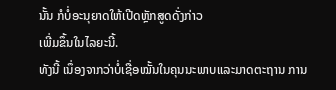ນັ້ນ ກໍບໍ່ອະນຸຍາດໃຫ້ເປີດຫຼັກສູດດັ່ງກ່າວ
ເພີ່ມຂຶ້ນໃນໄລຍະນີ້.
ທັງນີ້ ເນຶ່ອງຈາກວ່າບໍ່ເຊື່ອໝັ້ນໃນຄຸນນະພາບແລະມາດຕະຖານ ການ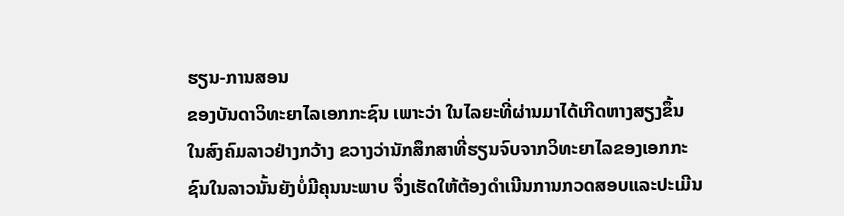ຮຽນ-ການສອນ
ຂອງບັນດາວິທະຍາໄລເອກກະຊົນ ເພາະວ່າ ໃນໄລຍະທີ່ຜ່ານມາໄດ້ເກີດຫາງສຽງຂຶ້ນ
ໃນສົງຄົມລາວຢ່າງກວ້າງ ຂວາງວ່ານັກສຶກສາທີ່ຮຽນຈົບຈາກວິທະຍາໄລຂອງເອກກະ
ຊົນໃນລາວນັ້ນຍັງບໍ່ມີຄຸນນະພາບ ຈຶ່ງເຮັດໃຫ້ຕ້ອງດໍາເນີນການກວດສອບແລະປະເມີນ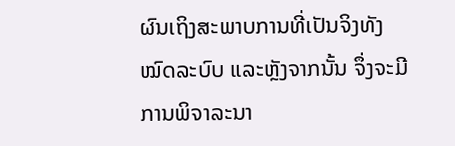ຜົນເຖິງສະພາບການທີ່ເປັນຈິງທັງໝົດລະບົບ ແລະຫຼັງຈາກນັ້ນ ຈຶ່ງຈະມີການພິຈາລະນາ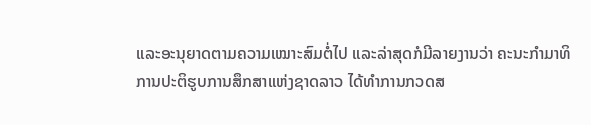ແລະອະນຸຍາດຕາມຄວາມເໝາະສົມຕໍ່ໄປ ແລະລ່າສຸດກໍມີລາຍງານວ່າ ຄະນະກໍາມາທິ
ການປະຕິຮູບການສຶກສາແຫ່ງຊາດລາວ ໄດ້ທໍາການກວດສ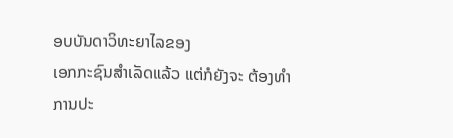ອບບັນດາວິທະຍາໄລຂອງ
ເອກກະຊົນສໍາເລັດແລ້ວ ແຕ່ກໍຍັງຈະ ຕ້ອງທໍາການປະ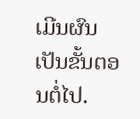ເມີນຜົນເປັນຂັ້ນຕອນຕໍ່ໄປ.